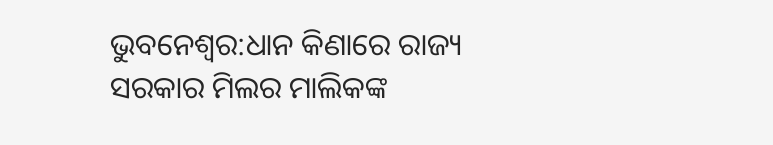ଭୁବନେଶ୍ୱର:ଧାନ କିଣାରେ ରାଜ୍ୟ ସରକାର ମିଲର ମାଲିକଙ୍କ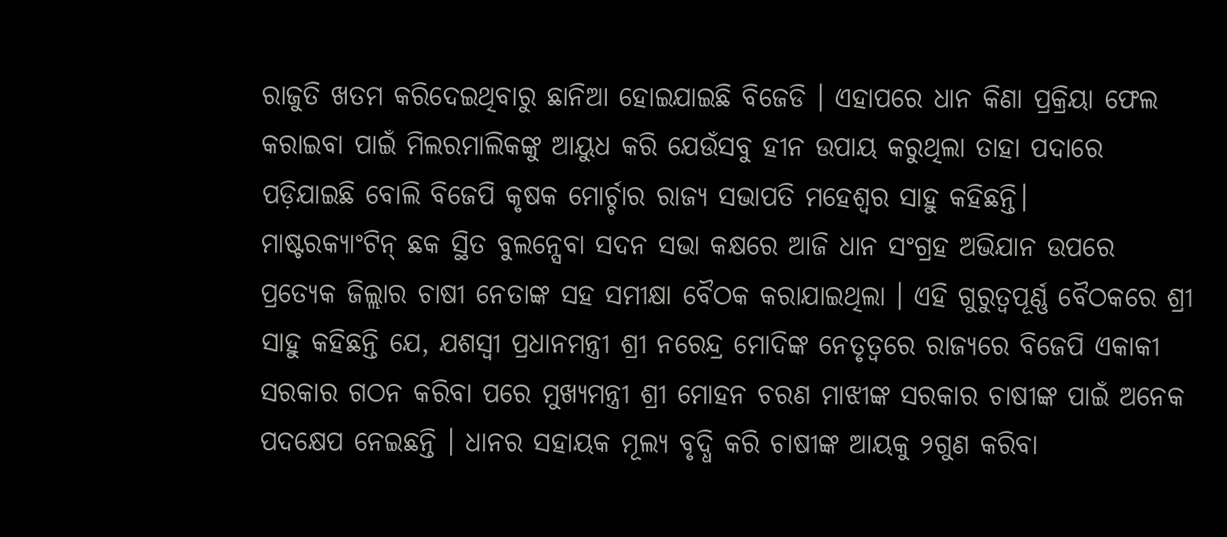ରାଜୁତି ଖତମ କରିଦେଇଥିବାରୁ ଛାନିଆ ହୋଇଯାଇଛି ବିଜେଡି । ଏହାପରେ ଧାନ କିଣା ପ୍ରକ୍ରିୟା ଫେଲ କରାଇବା ପାଇଁ ମିଲରମାଲିକଙ୍କୁ ଆୟୁଧ କରି ଯେଉଁସବୁ ହୀନ ଉପାୟ କରୁଥିଲା ତାହା ପଦାରେ ପଡ଼ିଯାଇଛି ବୋଲି ବିଜେପି କୃଷକ ମୋର୍ଚ୍ଚାର ରାଜ୍ୟ ସଭାପତି ମହେଶ୍ୱର ସାହୁ କହିଛନ୍ତି।
ମାଷ୍ଟରକ୍ୟାଂଟିନ୍ ଛକ ସ୍ଥିତ ବୁଲନ୍ସେବା ସଦନ ସଭା କକ୍ଷରେ ଆଜି ଧାନ ସଂଗ୍ରହ ଅଭିଯାନ ଉପରେ ପ୍ରତ୍ୟେକ ଜିଲ୍ଲାର ଚାଷୀ ନେତାଙ୍କ ସହ ସମୀକ୍ଷା ବୈଠକ କରାଯାଇଥିଲା । ଏହି ଗୁରୁତ୍ୱପୂର୍ଣ୍ଣ ବୈଠକରେ ଶ୍ରୀ ସାହୁ କହିଛନ୍ତି ଯେ, ଯଶସ୍ୱୀ ପ୍ରଧାନମନ୍ତ୍ରୀ ଶ୍ରୀ ନରେନ୍ଦ୍ର ମୋଦିଙ୍କ ନେତୃତ୍ୱରେ ରାଜ୍ୟରେ ବିଜେପି ଏକାକୀ ସରକାର ଗଠନ କରିବା ପରେ ମୁଖ୍ୟମନ୍ତ୍ରୀ ଶ୍ରୀ ମୋହନ ଚରଣ ମାଝୀଙ୍କ ସରକାର ଚାଷୀଙ୍କ ପାଇଁ ଅନେକ ପଦକ୍ଷେପ ନେଇଛନ୍ତି । ଧାନର ସହାୟକ ମୂଲ୍ୟ ବୃଦ୍ଧି କରି ଚାଷୀଙ୍କ ଆୟକୁ ୨ଗୁଣ କରିବା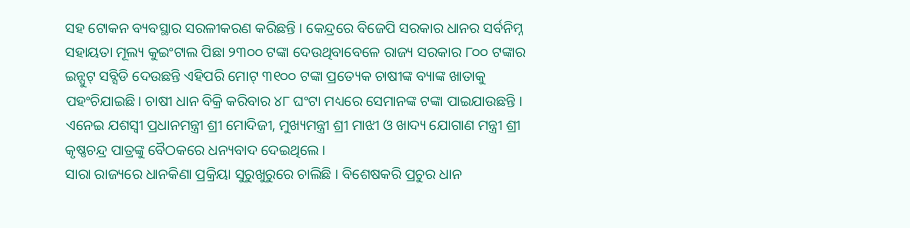ସହ ଟୋକନ ବ୍ୟବସ୍ଥାର ସରଳୀକରଣ କରିଛନ୍ତି । କେନ୍ଦ୍ରରେ ବିଜେପି ସରକାର ଧାନର ସର୍ବନିମ୍ନ ସହାୟତା ମୂଲ୍ୟ କୁଇଂଟାଲ ପିଛା ୨୩୦୦ ଟଙ୍କା ଦେଉଥିବାବେଳେ ରାଜ୍ୟ ସରକାର ୮୦୦ ଟଙ୍କାର ଇନ୍ପୁଟ୍ ସବ୍ସିଡି ଦେଉଛନ୍ତି ଏହିପରି ମୋଟ୍ ୩୧୦୦ ଟଙ୍କା ପ୍ରତ୍ୟେକ ଚାଷୀଙ୍କ ବ୍ୟାଙ୍କ ଖାତାକୁ ପହଂଚିଯାଇଛି। ଚାଷୀ ଧାନ ବିକ୍ରି କରିବାର ୪୮ ଘଂଟା ମଧ୍ୟରେ ସେମାନଙ୍କ ଟଙ୍କା ପାଇଯାଉଛନ୍ତି । ଏନେଇ ଯଶସ୍ୱୀ ପ୍ରଧାନମନ୍ତ୍ରୀ ଶ୍ରୀ ମୋଦିଜୀ, ମୁଖ୍ୟମନ୍ତ୍ରୀ ଶ୍ରୀ ମାଝୀ ଓ ଖାଦ୍ୟ ଯୋଗାଣ ମନ୍ତ୍ରୀ ଶ୍ରୀ କୃଷ୍ଣଚନ୍ଦ୍ର ପାତ୍ରଙ୍କୁ ବୈଠକରେ ଧନ୍ୟବାଦ ଦେଇଥିଲେ ।
ସାରା ରାଜ୍ୟରେ ଧାନକିଣା ପ୍ରକ୍ରିୟା ସୁରୁଖୁରୁରେ ଚାଲିଛି । ବିଶେଷକରି ପ୍ରଚୁର ଧାନ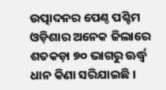ଉତ୍ପାଦନର ପେଣ୍ଠ ପଶ୍ଚିମ ଓଡ଼ିଶାର ଅନେକ ଜିଲାରେ ଶତକଡ଼ା ୭୦ ଭାଗରୁ ଊର୍ଦ୍ଧ୍ୱ ଧାନ କିଣା ସରିଯାଇଛି ।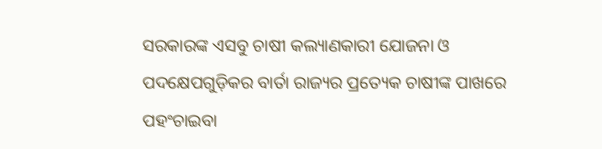ସରକାରଙ୍କ ଏସବୁ ଚାଷୀ କଲ୍ୟାଣକାରୀ ଯୋଜନା ଓ ପଦକ୍ଷେପଗୁଡ଼ିକର ବାର୍ତା ରାଜ୍ୟର ପ୍ରତ୍ୟେକ ଚାଷୀଙ୍କ ପାଖରେ ପହଂଚାଇବା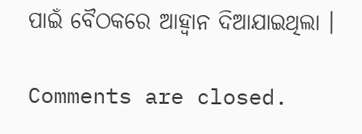ପାଇଁ ବୈଠକରେ ଆହ୍ୱାନ ଦିଆଯାଇଥିଲା ।

Comments are closed.